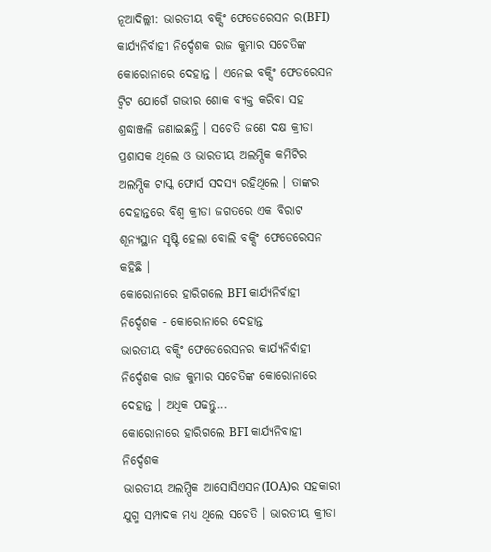ନୂଆଦିଲ୍ଲୀ: ଭାରତୀୟ ବକ୍ସିଂ ଫେଡେରେସନ ର(BFI) କାର୍ଯ୍ୟନିର୍ବାହୀ ନିର୍ଦ୍ଦେଶକ ରାଜ କୁମାର ସଚେତିଙ୍କ କୋରୋନାରେ ଦେହାନ୍ତ । ଏନେଇ ବକ୍ସିଂ ଫେଡରେସନ ଟ୍ବିଟ ଯୋଗେଁ ଗଭୀର ଶୋକ ବ୍ଯକ୍ତ କରିବା ସହ ଶ୍ରଦ୍ଧାଞ୍ଜଳି ଜଣାଇଛନ୍ତି । ସଚେତି ଜଣେ ଦକ୍ଷ କ୍ରୀଡା ପ୍ରଶାସକ ଥିଲେ ଓ ଭାରତୀୟ ଅଲମ୍ପିକ କମିଟିର ଅଲମ୍ପିକ ଟାସ୍କ ଫୋର୍ସ ସଦସ୍ୟ ରହିଥିଲେ । ତାଙ୍କର ଦେହାନ୍ତରେ ବିଶ୍ବ କ୍ରୀଡା ଜଗତରେ ଏକ ବିରାଟ ଶୂନ୍ୟସ୍ଥାନ ସୃଷ୍ଟି ହେଲା ବୋଲି ବକ୍ସିଂ ଫେଡେରେସନ କହିଛି ।
କୋରୋନାରେ ହାରିଗଲେ BFI କାର୍ଯ୍ୟନିର୍ବାହୀ ନିର୍ଦ୍ଦେଶକ - କୋରୋନାରେ ଦେହାନ୍ତ
ଭାରତୀୟ ବକ୍ସିଂ ଫେଡେରେସନର କାର୍ଯ୍ୟନିର୍ବାହୀ ନିର୍ଦ୍ଦେଶକ ରାଜ କୁମାର ସଚେତିଙ୍କ କୋରୋନାରେ ଦେହାନ୍ତ । ଅଧିକ ପଢନ୍ତୁ...
କୋରୋନାରେ ହାରିଗଲେ BFI କାର୍ଯ୍ୟନିବାହୀ ନିର୍ଦ୍ଦେଶକ
ଭାରତୀୟ ଅଲମ୍ପିକ ଆସୋସିଏସନ(IOA)ର ସହକାରୀ ଯୁଗ୍ମ ସମ୍ପାଦକ ମଧ୍ୟ ଥିଲେ ସଚେତି । ଭାରତୀୟ କ୍ରୀଡା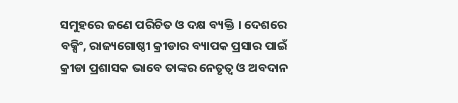ସମୁହରେ ଜଣେ ପରିଚିତ ଓ ଦକ୍ଷ ବ୍ୟକ୍ତି । ଦେଶରେ ବକ୍ସିଂ, ରାଜ୍ୟଗୋଷ୍ଠୀ କ୍ରୀଡାର ବ୍ୟାପକ ପ୍ରସାର ପାଇଁ କ୍ରୀଡା ପ୍ରଶାସକ ଭାବେ ତାଙ୍କର ନେତୃତ୍ବ ଓ ଅବଦାନ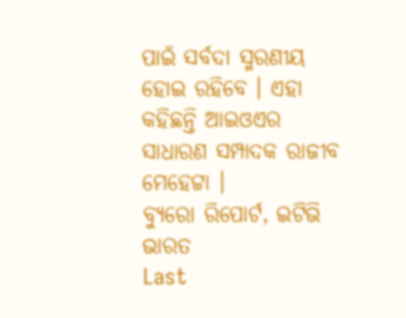ପାଇଁ ସର୍ବଦା ସ୍ମରଣୀୟ ହୋଇ ରହିବେ । ଏହା କହିଛନ୍ତି ଆଇଓଏର ସାଧାରଣ ସମ୍ପାଦକ ରାଜୀବ ମେହେଟ୍ଟା ।
ବ୍ୟୁରୋ ରିପୋର୍ଟ, ଇଟିଭି ଭାରତ
Last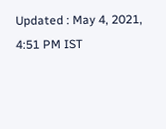Updated : May 4, 2021, 4:51 PM IST